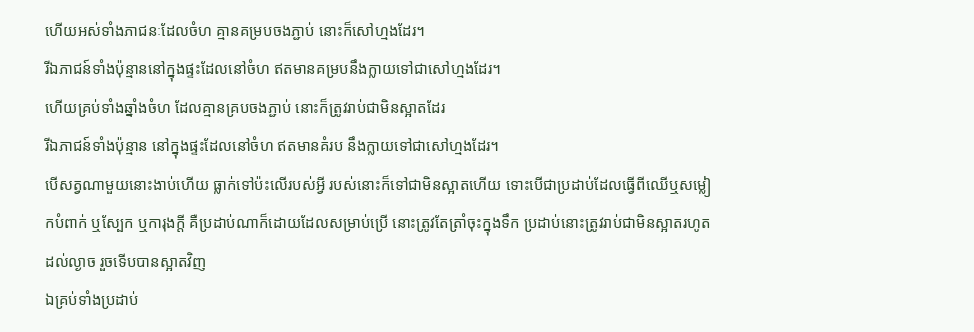ហើយអស់ទាំងភាជនៈដែលចំហ គ្មានគម្របចងភ្ជាប់ នោះក៏សៅហ្មងដែរ។
រីឯភាជន៍ទាំងប៉ុន្មាននៅក្នុងផ្ទះដែលនៅចំហ ឥតមានគម្របនឹងក្លាយទៅជាសៅហ្មងដែរ។
ហើយគ្រប់ទាំងឆ្នាំងចំហ ដែលគ្មានគ្របចងភ្ជាប់ នោះក៏ត្រូវរាប់ជាមិនស្អាតដែរ
រីឯភាជន៍ទាំងប៉ុន្មាន នៅក្នុងផ្ទះដែលនៅចំហ ឥតមានគំរប នឹងក្លាយទៅជាសៅហ្មងដែរ។
បើសត្វណាមួយនោះងាប់ហើយ ធ្លាក់ទៅប៉ះលើរបស់អ្វី របស់នោះក៏ទៅជាមិនស្អាតហើយ ទោះបើជាប្រដាប់ដែលធ្វើពីឈើឬសម្លៀកបំពាក់ ឬស្បែក ឬការុងក្តី គឺប្រដាប់ណាក៏ដោយដែលសម្រាប់ប្រើ នោះត្រូវតែត្រាំចុះក្នុងទឹក ប្រដាប់នោះត្រូវរាប់ជាមិនស្អាតរហូតដល់ល្ងាច រួចទើបបានស្អាតវិញ
ឯគ្រប់ទាំងប្រដាប់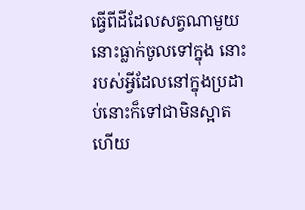ធ្វើពីដីដែលសត្វណាមួយនោះធ្លាក់ចូលទៅក្នុង នោះរបស់អ្វីដែលនៅក្នុងប្រដាប់នោះក៏ទៅជាមិនស្អាតហើយ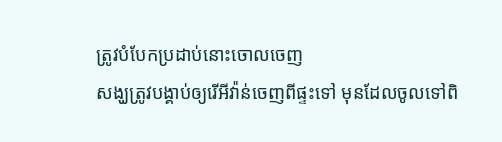ត្រូវបំបែកប្រដាប់នោះចោលចេញ
សង្ឃត្រូវបង្គាប់ឲ្យរើអីវ៉ាន់ចេញពីផ្ទះទៅ មុនដែលចូលទៅពិ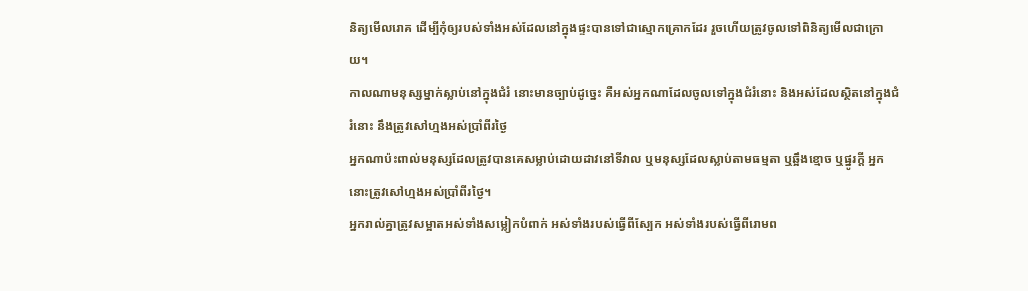និត្យមើលរោគ ដើម្បីកុំឲ្យរបស់ទាំងអស់ដែលនៅក្នុងផ្ទះបានទៅជាស្មោកគ្រោកដែរ រួចហើយត្រូវចូលទៅពិនិត្យមើលជាក្រោយ។
កាលណាមនុស្សម្នាក់ស្លាប់នៅក្នុងជំរំ នោះមានច្បាប់ដូច្នេះ គឺអស់អ្នកណាដែលចូលទៅក្នុងជំរំនោះ និងអស់ដែលស្ថិតនៅក្នុងជំរំនោះ នឹងត្រូវសៅហ្មងអស់ប្រាំពីរថ្ងៃ
អ្នកណាប៉ះពាល់មនុស្សដែលត្រូវបានគេសម្លាប់ដោយដាវនៅទីវាល ឬមនុស្សដែលស្លាប់តាមធម្មតា ឬឆ្អឹងខ្មោច ឬផ្នូរក្តី អ្នកនោះត្រូវសៅហ្មងអស់ប្រាំពីរថ្ងៃ។
អ្នករាល់គ្នាត្រូវសម្អាតអស់ទាំងសម្លៀកបំពាក់ អស់ទាំងរបស់ធ្វើពីស្បែក អស់ទាំងរបស់ធ្វើពីរោមព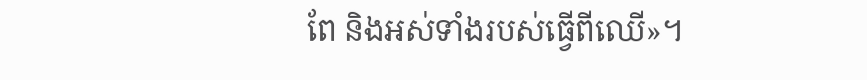ពែ និងអស់ទាំងរបស់ធ្វើពីឈើ»។